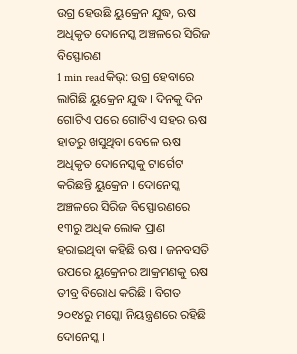ଉଗ୍ର ହେଉଛି ୟୁକ୍ରେନ ଯୁଦ୍ଧ, ଋଷ ଅଧିକୃତ ଦୋନେସ୍କ ଅଞ୍ଚଳରେ ସିରିଜ ବିସ୍ଫୋରଣ
1 min readକିଭ୍: ଉଗ୍ର ହେବାରେ ଲାଗିଛି ୟୁକ୍ରେନ ଯୁଦ୍ଧ । ଦିନକୁ ଦିନ ଗୋଟିଏ ପରେ ଗୋଟିଏ ସହର ଋଷ ହାତରୁ ଖସୁଥିବା ବେଳେ ଋଷ ଅଧିକୃତ ଦୋନେସ୍କକୁ ଟାର୍ଗେଟ କରିଛନ୍ତି ୟୁକ୍ରେନ । ଦୋନେସ୍କ ଅଞ୍ଚଳରେ ସିରିଜ ବିସ୍ଫୋରଣରେ ୧୩ରୁ ଅଧିକ ଲୋକ ପ୍ରାଣ ହରାଇଥିବା କହିଛି ଋଷ । ଜନବସତି ଉପରେ ୟୁକ୍ରେନର ଆକ୍ରମଣକୁ ଋଷ ତୀବ୍ର ବିରୋଧ କରିଛି । ବିଗତ ୨୦୧୪ରୁ ମସ୍କୋ ନିୟନ୍ତ୍ରଣରେ ରହିଛି ଦୋନେସ୍କ ।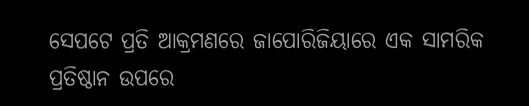ସେପଟେ ପ୍ରତି ଆକ୍ରମଣରେ ଜାପୋରିଜିୟାରେ ଏକ ସାମରିକ ପ୍ରତିଷ୍ଠାନ ଉପରେ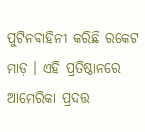ପୁଟିନବାହିନୀ କରିଛି ରକେଟ ମାଡ଼ । ଏହି ପ୍ରତିଷ୍ଠାନରେ ଆମେରିକା ପ୍ରଦତ୍ତ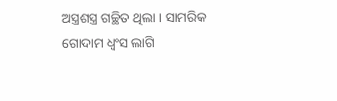ଅସ୍ତ୍ରଶସ୍ତ୍ର ଗଚ୍ଛିତ ଥିଲା । ସାମରିକ ଗୋଦାମ ଧ୍ୱଂସ ଲାଗି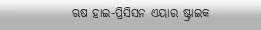ଋଷ ହାଇ-ପ୍ରିସିସନ ଏୟାର ଷ୍ଟ୍ରାଇକ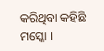କରିଥିବା କହିଛି ମସ୍କୋ ।